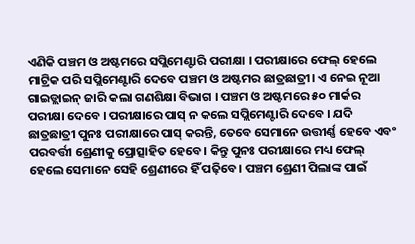ଏଣିକି ପଞ୍ଚମ ଓ ଅଷ୍ଟମରେ ସପ୍ଲିମେଣ୍ଟାରି ପରୀକ୍ଷା । ପରୀକ୍ଷାରେ ଫେଲ୍ ହେଲେ ମାଟ୍ରିକ ପରି ସପ୍ଲିମେଣ୍ଟାରି ଦେବେ ପଞ୍ଚମ ଓ ଅଷ୍ଟମର ଛାତ୍ରଛାତ୍ରୀ। ଏ ନେଇ ନୂଆ ଗାଇଡ୍ଲାଇନ୍ ଜାରି କଲା ଗଣଶିକ୍ଷା ବିଭାଗ । ପଞ୍ଚମ ଓ ଅଷ୍ଟମରେ ୫୦ ମାର୍କର ପରୀକ୍ଷା ଦେବେ । ପରୀକ୍ଷାରେ ପାସ୍ ନ କଲେ ସପ୍ଲିମେଣ୍ଟାରି ଦେବେ । ଯଦି ଛାତ୍ରଛାତ୍ରୀ ପୁନଃ ପରୀକ୍ଷାରେ ପାସ୍ କରନ୍ତି, ତେବେ ସେମାନେ ଉତ୍ତୀର୍ଣ୍ଣ ହେବେ ଏବଂ ପରବର୍ତ୍ତୀ ଶ୍ରେଣୀକୁ ପ୍ରୋତ୍ସାହିତ ହେବେ। କିନ୍ତୁ ପୁନଃ ପରୀକ୍ଷାରେ ମଧ୍ୟ ଫେଲ୍ ହେଲେ ସେମାନେ ସେହି ଶ୍ରେଣୀରେ ହିଁ ପଢ଼ିବେ। ପଞ୍ଚମ ଶ୍ରେଣୀ ପିଲାଙ୍କ ପାଇଁ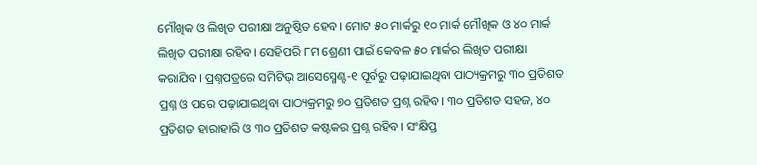ମୌଖିକ ଓ ଲିଖିତ ପରୀକ୍ଷା ଅନୁଷ୍ଠିତ ହେବ। ମୋଟ ୫୦ ମାର୍କରୁ ୧୦ ମାର୍କ ମୌଖିକ ଓ ୪୦ ମାର୍କ ଲିଖିତ ପରୀକ୍ଷା ରହିବ। ସେହିପରି ୮ମ ଶ୍ରେଣୀ ପାଇଁ କେବଳ ୫୦ ମାର୍କର ଲିଖିତ ପରୀକ୍ଷା କରାଯିବ। ପ୍ରଶ୍ନପତ୍ରରେ ସମିଟିଭ୍ ଆସେସ୍ମେଣ୍ଟ-୧ ପୂର୍ବରୁ ପଢ଼ାଯାଇଥିବା ପାଠ୍ୟକ୍ରମରୁ ୩୦ ପ୍ରତିଶତ ପ୍ରଶ୍ନ ଓ ପରେ ପଢ଼ାଯାଇଥିବା ପାଠ୍ୟକ୍ରମରୁ ୭୦ ପ୍ରତିଶତ ପ୍ରଶ୍ନ ରହିବ। ୩୦ ପ୍ରତିଶତ ସହଜ, ୪୦ ପ୍ରତିଶତ ହାରାହାରି ଓ ୩୦ ପ୍ରତିଶତ କଷ୍ଟକର ପ୍ରଶ୍ନ ରହିବ। ସଂକ୍ଷିପ୍ତ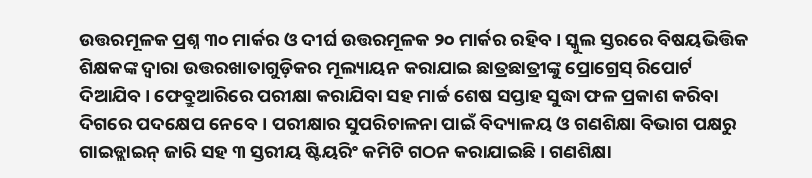ଉତ୍ତରମୂଳକ ପ୍ରଶ୍ନ ୩୦ ମାର୍କର ଓ ଦୀର୍ଘ ଉତ୍ତରମୂଳକ ୨୦ ମାର୍କର ରହିବ। ସ୍କୁଲ ସ୍ତରରେ ବିଷୟଭିତ୍ତିକ ଶିକ୍ଷକଙ୍କ ଦ୍ୱାରା ଉତ୍ତରଖାତାଗୁଡ଼ିକର ମୂଲ୍ୟାୟନ କରାଯାଇ ଛାତ୍ରଛାତ୍ରୀଙ୍କୁ ପ୍ରୋଗ୍ରେସ୍ ରିପୋର୍ଟ ଦିଆଯିବ। ଫେବ୍ରୁଆରିରେ ପରୀକ୍ଷା କରାଯିବା ସହ ମାର୍ଚ୍ଚ ଶେଷ ସପ୍ତାହ ସୁଦ୍ଧା ଫଳ ପ୍ରକାଶ କରିବା ଦିଗରେ ପଦକ୍ଷେପ ନେବେ। ପରୀକ୍ଷାର ସୁପରିଚାଳନା ପାଇଁ ବିଦ୍ୟାଳୟ ଓ ଗଣଶିକ୍ଷା ବିଭାଗ ପକ୍ଷରୁ ଗାଇଡ୍ଲାଇନ୍ ଜାରି ସହ ୩ ସ୍ତରୀୟ ଷ୍ଟିୟରିଂ କମିଟି ଗଠନ କରାଯାଇଛି। ଗଣଶିକ୍ଷା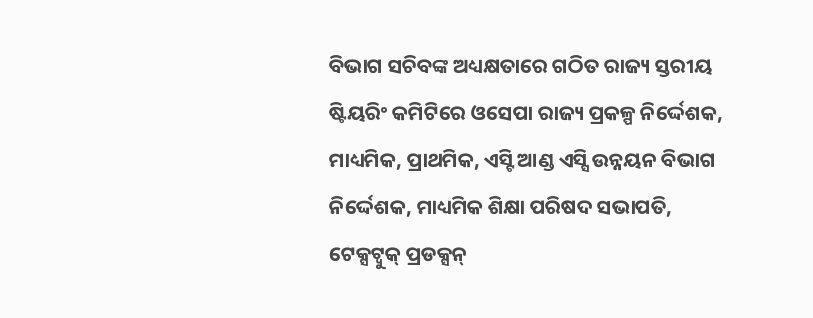ବିଭାଗ ସଚିବଙ୍କ ଅଧ୍ୟକ୍ଷତାରେ ଗଠିତ ରାଜ୍ୟ ସ୍ତରୀୟ ଷ୍ଟିୟରିଂ କମିଟିରେ ଓସେପା ରାଜ୍ୟ ପ୍ରକଳ୍ପ ନିର୍ଦ୍ଦେଶକ, ମାଧ୍ୟମିକ, ପ୍ରାଥମିକ, ଏସ୍ଟି ଆଣ୍ଡ ଏସ୍ସି ଉନ୍ନୟନ ବିଭାଗ ନିର୍ଦ୍ଦେଶକ, ମାଧ୍ୟମିକ ଶିକ୍ଷା ପରିଷଦ ସଭାପତି, ଟେକ୍ସଟ୍ବୁକ୍ ପ୍ରଡକ୍ସନ୍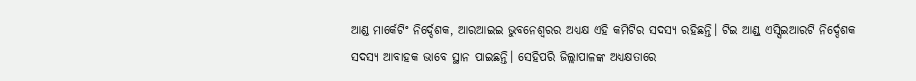ଆଣ୍ଡ ମାର୍କେଟିଂ ନିର୍ଦ୍ଦେଶକ, ଆରଆଇଇ ଭୁବନେଶ୍ୱରର ଅଧ୍ୟକ୍ଷ ଏହି କମିଟିର ସଦସ୍ୟ ରହିଛନ୍ତି। ଟିଇ ଆଣ୍ଡ୍ ଏସ୍ସିଇଆରଟି ନିର୍ଦ୍ଦେଶକ ସଦସ୍ୟ ଆବାହକ ଭାବେ ସ୍ଥାନ ପାଇଛନ୍ତି। ସେହିପରି ଜିଲ୍ଲାପାଳଙ୍କ ଅଧ୍ୟକ୍ଷତାରେ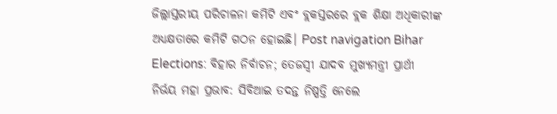ଜିଲ୍ଲାସ୍ତରୀୟ ପରିଚାଳନା କମିଟି ଏବଂ ବ୍ଲକସ୍ତରରେ ବ୍ଲକ ଶିକ୍ଷା ଅଧିକାରୀଙ୍କ ଅଧ୍ୟକ୍ଷତାରେ କମିଟି ଗଠନ ହୋଇଛି। Post navigation Bihar Elections: ବିହାର ନିର୍ବାଚନ; ତେଜସ୍ବୀ ଯାଦବ ମୁଖ୍ୟମନ୍ତ୍ରୀ ପ୍ରାର୍ଥୀ ନିର୍ଭୟ ମହା ପ୍ରଭାବ: ସିବିଆଇ ତଦନ୍ତ ନିଷ୍ପତ୍ତି ନେଲେ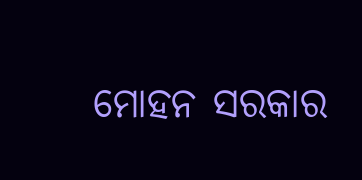ମୋହନ ସରକାର